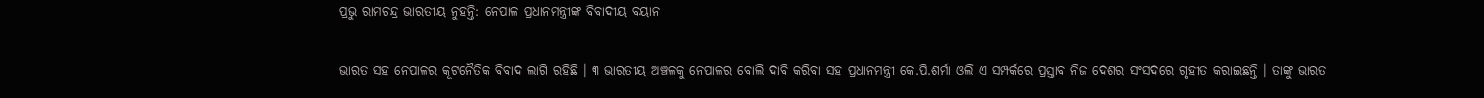ପ୍ରଭୁ ରାମଚନ୍ଦ୍ର ଭାରତୀୟ ନୁହନ୍ତି: ନେପାଳ ପ୍ରଧାନମନ୍ତ୍ରୀଙ୍କ ବିବାଦୀୟ ବୟାନ

ଭାରତ ସହ ନେପାଳର କୂଟନୈତିକ ବିବାଦ ଲାଗି ରହିଛି । ୩ ଭାରତୀୟ ଅଞ୍ଚଳକୁ ନେପାଳର ବୋଲି ଦାବି କରିବା ସହ ପ୍ରଧାନମନ୍ତ୍ରୀ କେ.ପି.ଶର୍ମା ଓଲି ଏ ସମ୍ପର୍କରେ ପ୍ରସ୍ତାବ ନିଜ ଦେଶର ସଂସଦରେ ଗୃହୀତ କରାଇଛନ୍ତି । ତାଙ୍କୁ ଭାରତ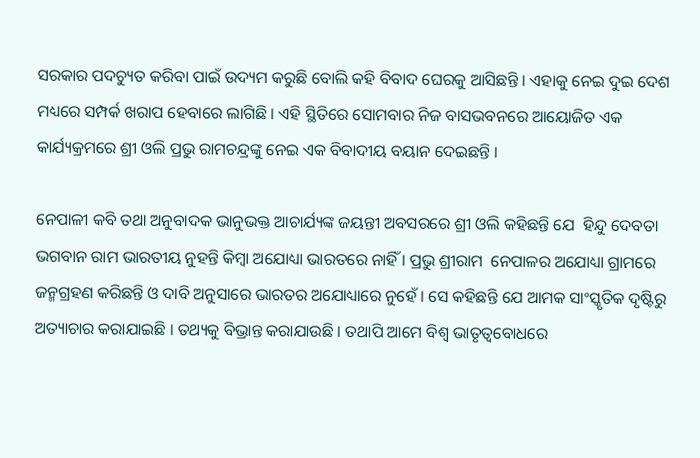ସରକାର ପଦଚ୍ୟୁତ କରିବା ପାଇଁ ଉଦ୍ୟମ କରୁଛି ବୋଲି କହି ବିବାଦ ଘେରକୁ ଆସିଛନ୍ତି । ଏହାକୁ ନେଇ ଦୁଇ ଦେଶ ମଧ୍ୟରେ ସମ୍ପର୍କ ଖରାପ ହେବାରେ ଲାଗିଛି । ଏହି ସ୍ଥିତିରେ ସୋମବାର ନିଜ ବାସଭବନରେ ଆୟୋଜିତ ଏକ କାର୍ଯ୍ୟକ୍ରମରେ ଶ୍ରୀ ଓଲି ପ୍ରଭୁ ରାମଚନ୍ଦ୍ରଙ୍କୁ ନେଇ ଏକ ବିବାଦୀୟ ବୟାନ ଦେଇଛନ୍ତି ।

ନେପାଳୀ କବି ତଥା ଅନୁବାଦକ ଭାନୁଭକ୍ତ ଆଚାର୍ଯ୍ୟଙ୍କ ଜୟନ୍ତୀ ଅବସରରେ ଶ୍ରୀ ଓଲି କହିଛନ୍ତି ଯେ  ହିନ୍ଦୁ ଦେବତା ଭଗବାନ ରାମ ଭାରତୀୟ ନୁହନ୍ତି କିମ୍ବା ଅଯୋଧ୍ୟା ଭାରତରେ ନାହିଁ । ପ୍ରଭୁ ଶ୍ରୀରାମ  ନେପାଳର ଅଯୋଧ୍ୟା ଗ୍ରାମରେ ଜନ୍ମଗ୍ରହଣ କରିଛନ୍ତି ଓ ଦାବି ଅନୁସାରେ ଭାରତର ଅଯୋଧ୍ୟାରେ ନୁହେଁ । ସେ କହିଛନ୍ତି ଯେ ଆମକ ସାଂସ୍କୃତିକ ଦୃଷ୍ଟିରୁ ଅତ୍ୟାଚାର କରାଯାଇଛି । ତଥ୍ୟକୁ ବିଭ୍ରାନ୍ତ କରାଯାଉଛି । ତଥାପି ଆମେ ବିଶ୍ବ ଭାତୃତ୍ବବୋଧରେ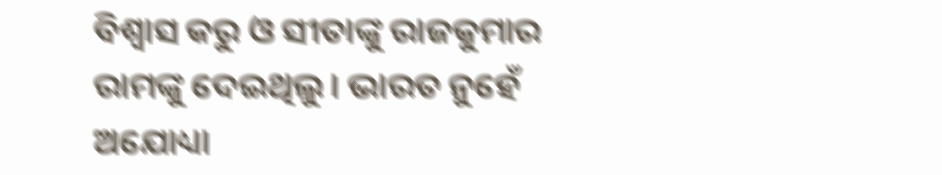ବିଶ୍ବାସ କରୁ ଓ ସୀତାଙ୍କୁ ରାଜକୁମାର ରାମଙ୍କୁ ଦେଇଥିଲୁ। ଭାରତ ନୁହେଁ ଅଯୋଧ୍ୟା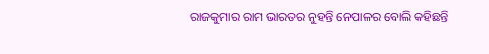ରାଜକୁମାର ରାମ ଭାରତର ନୁହନ୍ତି ନେପାଳର ବୋଲି କହିଛନ୍ତି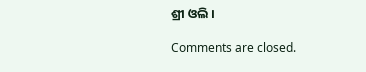ଶ୍ରୀ ଓଲି ।

Comments are closed.